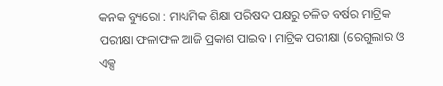କନକ ବ୍ୟୁରୋ : ମାଧ୍ୟମିକ ଶିକ୍ଷା ପରିଷଦ ପକ୍ଷରୁ ଚଳିତ ବର୍ଷର ମାଟ୍ରିକ ପରୀକ୍ଷା ଫଳାଫଳ ଆଜି ପ୍ରକାଶ ପାଇବ। ମାଟ୍ରିକ ପରୀକ୍ଷା (ରେଗୁଲାର ଓ ଏକ୍ସ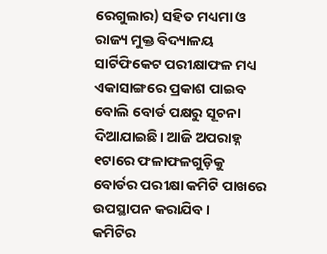ରେଗୁଲାର) ସହିତ ମଧ୍ୟମା ଓ ରାଜ୍ୟ ମୁକ୍ତ ବିଦ୍ୟାଳୟ ସାର୍ଟିଫିକେଟ ପରୀକ୍ଷାଫଳ ମଧ୍ୟ ଏକାସାଙ୍ଗରେ ପ୍ରକାଶ ପାଇବ ବୋଲି ବୋର୍ଡ ପକ୍ଷରୁ ସୂଚନା ଦିଆଯାଇଛି। ଆଜି ଅପରାହ୍ନ ୧ଟାରେ ଫଳାଫଳଗୁଡ଼ିକୁ ବୋର୍ଡର ପରୀକ୍ଷା କମିଟି ପାଖରେ ଉପସ୍ଥାପନ କରାଯିବ।
କମିଟିର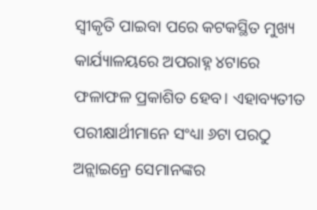ସ୍ବୀକୃତି ପାଇବା ପରେ କଟକସ୍ଥିତ ମୁଖ୍ୟ କାର୍ଯ୍ୟାଳୟରେ ଅପରାହ୍ନ ୪ଟାରେ ଫଳାଫଳ ପ୍ରକାଶିତ ହେବ। ଏହାବ୍ୟତୀତ ପରୀକ୍ଷାର୍ଥୀମାନେ ସଂଧ୍ୟା ୬ଟା ପରଠୁ ଅନ୍ଲାଇନ୍ରେ ସେମାନଙ୍କର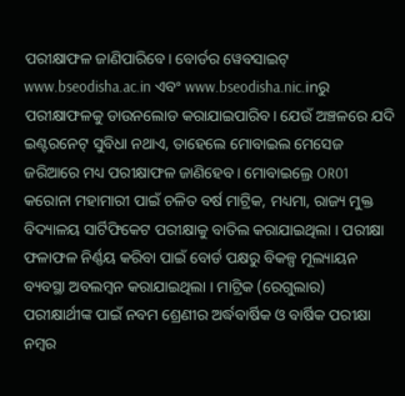ପରୀକ୍ଷାଫଳ ଜାଣିପାରିବେ। ବୋର୍ଡର ୱେବସାଇଟ୍ www.bseodisha.ac.in ଏବଂ www.bseodisha.nic.inରୁ ପରୀକ୍ଷାଫଳକୁ ଡାଉନଲୋଡ କରାଯାଇପାରିବ। ଯେଉଁ ଅଞ୍ଚଳରେ ଯଦି ଇଣ୍ଟରନେଟ୍ ସୁବିଧା ନଥାଏ, ତାହେଲେ ମୋବାଇଲ ମେସେଜ ଜରିଆରେ ମଧ୍ୟ ପରୀକ୍ଷାଫଳ ଜାଣିହେବ। ମୋବାଇଲ୍ରେ OR01
କରୋନା ମହାମାରୀ ପାଇଁ ଚଳିତ ବର୍ଷ ମାଟ୍ରିକ, ମଧ୍ୟମା, ରାଜ୍ୟ ମୁକ୍ତ ବିଦ୍ୟାଳୟ ସାର୍ଟିଫିକେଟ ପରୀକ୍ଷାକୁ ବାତିଲ କରାଯାଇଥିଲା । ପରୀକ୍ଷା ଫଳାଫଳ ନିର୍ଣ୍ଣୟ କରିବା ପାଇଁ ବୋର୍ଡ ପକ୍ଷରୁ ବିକଳ୍ପ ମୂଲ୍ୟାୟନ ବ୍ୟବସ୍ଥା ଅବଲମ୍ବନ କରାଯାଇଥିଲା । ମାଟ୍ରିକ (ରେଗୁଲାର) ପରୀକ୍ଷାର୍ଥୀଙ୍କ ପାଇଁ ନବମ ଶ୍ରେଣୀର ଅର୍ଦ୍ଧବାର୍ଷିକ ଓ ବାର୍ଷିକ ପରୀକ୍ଷା ନମ୍ବର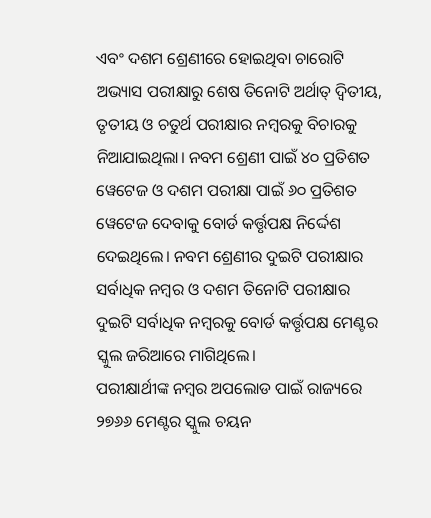ଏବଂ ଦଶମ ଶ୍ରେଣୀରେ ହୋଇଥିବା ଚାରୋଟି ଅଭ୍ୟାସ ପରୀକ୍ଷାରୁ ଶେଷ ତିନୋଟି ଅର୍ଥାତ୍ ଦ୍ବିତୀୟ, ତୃତୀୟ ଓ ଚତୁର୍ଥ ପରୀକ୍ଷାର ନମ୍ବରକୁ ବିଚାରକୁ ନିଆଯାଇଥିଲା। ନବମ ଶ୍ରେଣୀ ପାଇଁ ୪୦ ପ୍ରତିଶତ ୱେଟେଜ ଓ ଦଶମ ପରୀକ୍ଷା ପାଇଁ ୬୦ ପ୍ରତିଶତ ୱେଟେଜ ଦେବାକୁ ବୋର୍ଡ କର୍ତ୍ତୃପକ୍ଷ ନିର୍ଦ୍ଦେଶ ଦେଇଥିଲେ। ନବମ ଶ୍ରେଣୀର ଦୁଇଟି ପରୀକ୍ଷାର ସର୍ବାଧିକ ନମ୍ବର ଓ ଦଶମ ତିନୋଟି ପରୀକ୍ଷାର ଦୁଇଟି ସର୍ବାଧିକ ନମ୍ବରକୁ ବୋର୍ଡ କର୍ତ୍ତୃପକ୍ଷ ମେଣ୍ଟର ସ୍କୁଲ ଜରିଆରେ ମାଗିଥିଲେ।
ପରୀକ୍ଷାର୍ଥୀଙ୍କ ନମ୍ବର ଅପଲୋଡ ପାଇଁ ରାଜ୍ୟରେ ୨୭୬୬ ମେଣ୍ଟର ସ୍କୁଲ ଚୟନ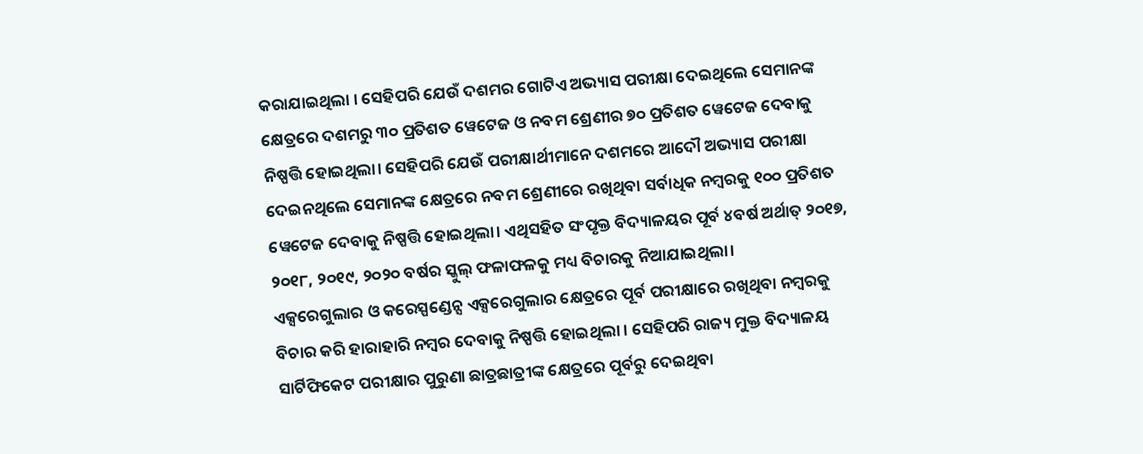କରାଯାଇଥିଲା । ସେହିପରି ଯେଉଁ ଦଶମର ଗୋଟିଏ ଅଭ୍ୟାସ ପରୀକ୍ଷା ଦେଇଥିଲେ ସେମାନଙ୍କ କ୍ଷେତ୍ରରେ ଦଶମରୁ ୩୦ ପ୍ରତିଶତ ୱେଟେଜ ଓ ନବମ ଶ୍ରେଣୀର ୭୦ ପ୍ରତିଶତ ୱେଟେଜ ଦେବାକୁ ନିଷ୍ପତ୍ତି ହୋଇଥିଲା। ସେହିପରି ଯେଉଁ ପରୀକ୍ଷାର୍ଥୀମାନେ ଦଶମରେ ଆଦୌ ଅଭ୍ୟାସ ପରୀକ୍ଷା ଦେଇନଥିଲେ ସେମାନଙ୍କ କ୍ଷେତ୍ରରେ ନବମ ଶ୍ରେଣୀରେ ରଖିଥିବା ସର୍ବାଧିକ ନମ୍ବରକୁ ୧୦୦ ପ୍ରତିଶତ ୱେଟେଜ ଦେବାକୁ ନିଷ୍ପତ୍ତି ହୋଇଥିଲା। ଏଥିସହିତ ସଂପୃକ୍ତ ବିଦ୍ୟାଳୟର ପୂର୍ବ ୪ବର୍ଷ ଅର୍ଥାତ୍ ୨୦୧୭, ୨୦୧୮, ୨୦୧୯, ୨୦୨୦ ବର୍ଷର ସ୍କୁଲ୍ ଫଳାଫଳକୁ ମଧ୍ୟ ବିଚାରକୁ ନିଆଯାଇଥିଲା।
ଏକ୍ସରେଗୁଲାର ଓ କରେସ୍ପଣ୍ଡେନ୍ସ ଏକ୍ସରେଗୁଲାର କ୍ଷେତ୍ରରେ ପୂର୍ବ ପରୀକ୍ଷାରେ ରଖିଥିବା ନମ୍ବରକୁ ବିଚାର କରି ହାରାହାରି ନମ୍ବର ଦେବାକୁ ନିଷ୍ପତ୍ତି ହୋଇଥିଲା । ସେହିପରି ରାଜ୍ୟ ମୁକ୍ତ ବିଦ୍ୟାଳୟ ସାର୍ଟିଫିକେଟ ପରୀକ୍ଷାର ପୁରୁଣା ଛାତ୍ରଛାତ୍ରୀଙ୍କ କ୍ଷେତ୍ରରେ ପୂର୍ବରୁ ଦେଇଥିବା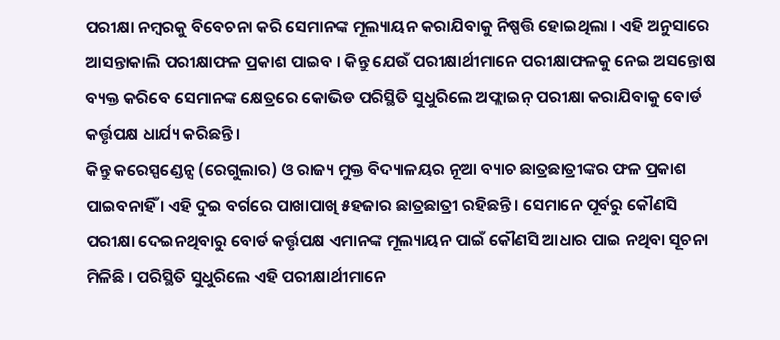ପରୀକ୍ଷା ନମ୍ବରକୁ ବିବେଚନା କରି ସେମାନଙ୍କ ମୂଲ୍ୟାୟନ କରାଯିବାକୁ ନିଷ୍ପତ୍ତି ହୋଇଥିଲା । ଏହି ଅନୁସାରେ ଆସନ୍ତାକାଲି ପରୀକ୍ଷାଫଳ ପ୍ରକାଶ ପାଇବ । କିନ୍ତୁ ଯେଉଁ ପରୀକ୍ଷାର୍ଥୀମାନେ ପରୀକ୍ଷାଫଳକୁ ନେଇ ଅସନ୍ତୋଷ ବ୍ୟକ୍ତ କରିବେ ସେମାନଙ୍କ କ୍ଷେତ୍ରରେ କୋଭିଡ ପରିସ୍ଥିତି ସୁଧୁରିଲେ ଅଫ୍ଲାଇନ୍ ପରୀକ୍ଷା କରାଯିବାକୁ ବୋର୍ଡ କର୍ତ୍ତୃପକ୍ଷ ଧାର୍ଯ୍ୟ କରିଛନ୍ତି ।
କିନ୍ତୁ କରେସ୍ପଣ୍ଡେନ୍ସ (ରେଗୁଲାର) ଓ ରାଜ୍ୟ ମୁକ୍ତ ବିଦ୍ୟାଳୟର ନୂଆ ବ୍ୟାଚ ଛାତ୍ରଛାତ୍ରୀଙ୍କର ଫଳ ପ୍ରକାଶ ପାଇବନାହିଁ । ଏହି ଦୁଇ ବର୍ଗରେ ପାଖାପାଖି ୫ହଜାର ଛାତ୍ରଛାତ୍ରୀ ରହିଛନ୍ତି । ସେମାନେ ପୂର୍ବରୁ କୌଣସି ପରୀକ୍ଷା ଦେଇନଥିବାରୁ ବୋର୍ଡ କର୍ତ୍ତୃପକ୍ଷ ଏମାନଙ୍କ ମୂଲ୍ୟାୟନ ପାଇଁ କୌଣସି ଆଧାର ପାଇ ନଥିବା ସୂଚନା ମିଳିଛି । ପରିସ୍ଥିତି ସୁଧୁରିଲେ ଏହି ପରୀକ୍ଷାର୍ଥୀମାନେ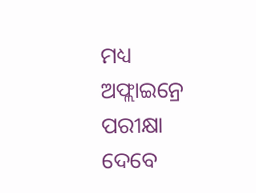ମଧ୍ୟ ଅଫ୍ଲାଇନ୍ରେ ପରୀକ୍ଷା ଦେବେ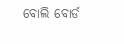ବୋଲି ବୋର୍ଡ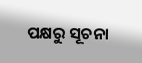ପକ୍ଷରୁ ସୂଚନା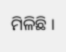ମିଳିଛି ।